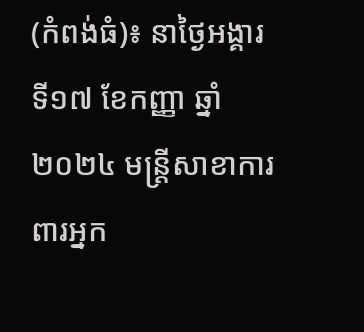(កំពង់ធំ)៖ នាថ្ងៃអង្គារ ទី១៧ ខែកញ្ញា ឆ្នាំ២០២៤ មន្ត្រីសាខាការពារអ្នក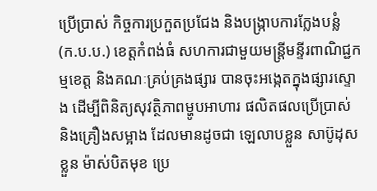ប្រើប្រាស់ កិច្ចការប្រកួតប្រជែង និងបង្ក្រាបការក្លែងបន្លំ (ក.ប.ប.) ខេត្តកំពង់ធំ សហការជាមួយមន្រ្តីមន្ទីរពាណិជ្ជកម្មខេត្ត និងគណៈគ្រប់គ្រងផ្សារ បានចុះអង្កេតក្នុងផ្សារស្ទោង ដើម្បីពិនិត្យសុវត្ថិភាពម្ហូបអាហារ ផលិតផលប្រើប្រាស់ និងគ្រឿងសម្អាង ដែលមានដូចជា ឡេលាបខ្លួន សាប៊ូដុសខ្លួន ម៉ាស់បិតមុខ ប្រេ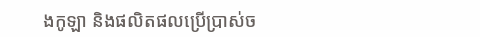ងកូឡា និងផលិតផលប្រើប្រាស់ច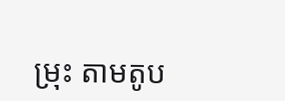ម្រុះ តាមតូប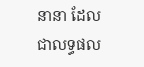នានា ដែលជាលទ្ធផល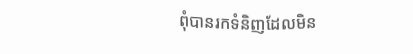ពុំបានរកទំនិញដែលមិន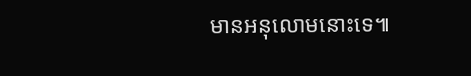មានអនុលោមនោះទេ៕